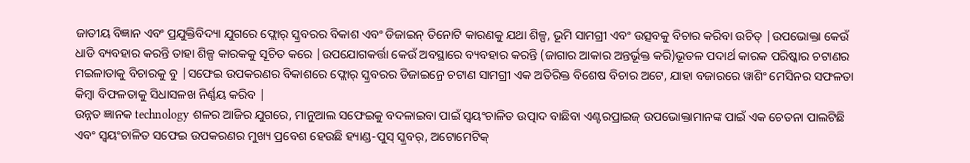ଜାତୀୟ ବିଜ୍ଞାନ ଏବଂ ପ୍ରଯୁକ୍ତିବିଦ୍ୟା ଯୁଗରେ ଫ୍ଲୋର୍ ସ୍କ୍ରବରର ବିକାଶ ଏବଂ ଡିଜାଇନ୍ ତିନୋଟି କାରଣକୁ ଯଥା ଶିଳ୍ପ, ଭୂମି ସାମଗ୍ରୀ ଏବଂ ଉତ୍ସବକୁ ବିଚାର କରିବା ଉଚିତ୍ |ଉପଭୋକ୍ତା କେଉଁ ଧାଡି ବ୍ୟବହାର କରନ୍ତି ତାହା ଶିଳ୍ପ କାରକକୁ ସୂଚିତ କରେ |ଉପଯୋଗକର୍ତ୍ତା କେଉଁ ଅବସ୍ଥାରେ ବ୍ୟବହାର କରନ୍ତି (ଜାଗାର ଆକାର ଅନ୍ତର୍ଭୂକ୍ତ କରି)ଭୂତଳ ପଦାର୍ଥ କାରକ ପରିଷ୍କାର ଚଟାଣର ମଇଳାତାକୁ ବିଚାରକୁ ବୁ |ସଫେଇ ଉପକରଣର ବିକାଶରେ ଫ୍ଲୋର୍ ସ୍କ୍ରବରର ଡିଜାଇନ୍ରେ ଚଟାଣ ସାମଗ୍ରୀ ଏକ ଅତିରିକ୍ତ ବିଶେଷ ବିଚାର ଅଟେ, ଯାହା ବଜାରରେ ୱାଶିଂ ମେସିନର ସଫଳତା କିମ୍ବା ବିଫଳତାକୁ ସିଧାସଳଖ ନିର୍ଣ୍ଣୟ କରିବ |
ଉନ୍ନତ ଜ୍ଞାନକ technology ଶଳର ଆଜିର ଯୁଗରେ, ମାନୁଆଲ ସଫେଇକୁ ବଦଳାଇବା ପାଇଁ ସ୍ୱୟଂଚାଳିତ ଉତ୍ପାଦ ବାଛିବା ଏଣ୍ଟରପ୍ରାଇଜ୍ ଉପଭୋକ୍ତାମାନଙ୍କ ପାଇଁ ଏକ ଚେତନା ପାଲଟିଛି ଏବଂ ସ୍ୱୟଂଚାଳିତ ସଫେଇ ଉପକରଣର ମୁଖ୍ୟ ପ୍ରବେଶ ହେଉଛି ହ୍ୟାଣ୍ଡ-ପୁସ୍ ସ୍କ୍ରବର୍, ଅଟୋମେଟିକ୍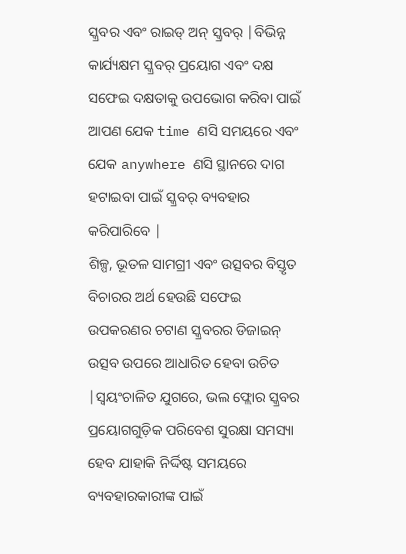ସ୍କ୍ରବର ଏବଂ ରାଇଡ୍ ଅନ୍ ସ୍କ୍ରବର୍ |ବିଭିନ୍ନ କାର୍ଯ୍ୟକ୍ଷମ ସ୍କ୍ରବର୍ ପ୍ରୟୋଗ ଏବଂ ଦକ୍ଷ ସଫେଇ ଦକ୍ଷତାକୁ ଉପଭୋଗ କରିବା ପାଇଁ ଆପଣ ଯେକ time ଣସି ସମୟରେ ଏବଂ ଯେକ anywhere ଣସି ସ୍ଥାନରେ ଦାଗ ହଟାଇବା ପାଇଁ ସ୍କ୍ରବର୍ ବ୍ୟବହାର କରିପାରିବେ |
ଶିଳ୍ପ, ଭୂତଳ ସାମଗ୍ରୀ ଏବଂ ଉତ୍ସବର ବିସ୍ତୃତ ବିଚାରର ଅର୍ଥ ହେଉଛି ସଫେଇ ଉପକରଣର ଚଟାଣ ସ୍କ୍ରବରର ଡିଜାଇନ୍ ଉତ୍ସବ ଉପରେ ଆଧାରିତ ହେବା ଉଚିତ |ସ୍ୱୟଂଚାଳିତ ଯୁଗରେ, ଭଲ ଫ୍ଲୋର ସ୍କ୍ରବର ପ୍ରୟୋଗଗୁଡ଼ିକ ପରିବେଶ ସୁରକ୍ଷା ସମସ୍ୟା ହେବ ଯାହାକି ନିର୍ଦ୍ଦିଷ୍ଟ ସମୟରେ ବ୍ୟବହାରକାରୀଙ୍କ ପାଇଁ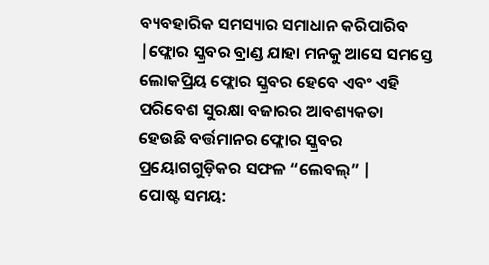ବ୍ୟବହାରିକ ସମସ୍ୟାର ସମାଧାନ କରିପାରିବ |ଫ୍ଲୋର ସ୍କ୍ରବର ବ୍ରାଣ୍ଡ ଯାହା ମନକୁ ଆସେ ସମସ୍ତେ ଲୋକପ୍ରିୟ ଫ୍ଲୋର ସ୍କ୍ରବର ହେବେ ଏବଂ ଏହି ପରିବେଶ ସୁରକ୍ଷା ବଜାରର ଆବଶ୍ୟକତା ହେଉଛି ବର୍ତ୍ତମାନର ଫ୍ଲୋର ସ୍କ୍ରବର ପ୍ରୟୋଗଗୁଡ଼ିକର ସଫଳ “ଲେବଲ୍” |
ପୋଷ୍ଟ ସମୟ: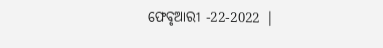ଫେବୃଆରୀ -22-2022 |